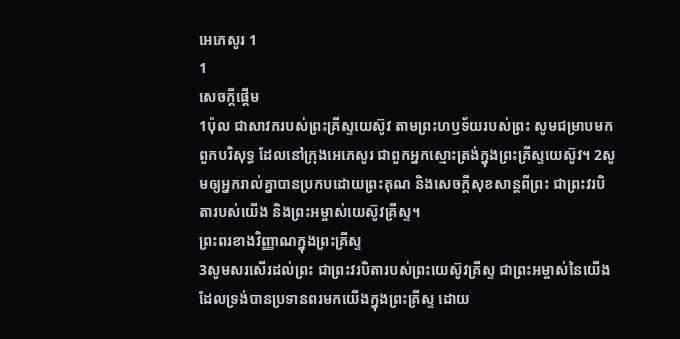អេភេសូរ 1
1
សេចក្ដីផ្ដើម
1ប៉ុល ជាសាវករបស់ព្រះគ្រីស្ទយេស៊ូវ តាមព្រះហឫទ័យរបស់ព្រះ សូមជម្រាបមកពួកបរិសុទ្ធ ដែលនៅក្រុងអេភេសូរ ជាពួកអ្នកស្មោះត្រង់ក្នុងព្រះគ្រីស្ទយេស៊ូវ។ 2សូមឲ្យអ្នករាល់គ្នាបានប្រកបដោយព្រះគុណ និងសេចក្តីសុខសាន្តពីព្រះ ជាព្រះវរបិតារបស់យើង និងព្រះអម្ចាស់យេស៊ូវគ្រីស្ទ។
ព្រះពរខាងវិញ្ញាណក្នុងព្រះគ្រីស្ទ
3សូមសរសើរដល់ព្រះ ជាព្រះវរបិតារបស់ព្រះយេស៊ូវគ្រីស្ទ ជាព្រះអម្ចាស់នៃយើង ដែលទ្រង់បានប្រទានពរមកយើងក្នុងព្រះគ្រីស្ទ ដោយ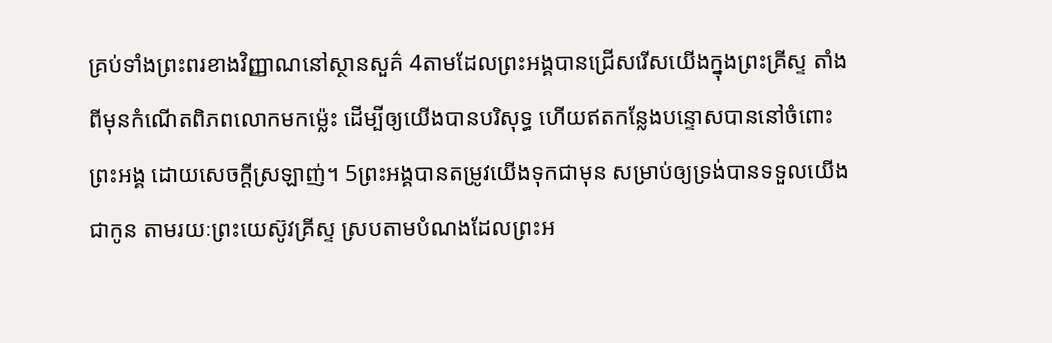គ្រប់ទាំងព្រះពរខាងវិញ្ញាណនៅស្ថានសួគ៌ 4តាមដែលព្រះអង្គបានជ្រើសរើសយើងក្នុងព្រះគ្រីស្ទ តាំងពីមុនកំណើតពិភពលោកមកម៉្លេះ ដើម្បីឲ្យយើងបានបរិសុទ្ធ ហើយឥតកន្លែងបន្ទោសបាននៅចំពោះព្រះអង្គ ដោយសេចក្តីស្រឡាញ់។ 5ព្រះអង្គបានតម្រូវយើងទុកជាមុន សម្រាប់ឲ្យទ្រង់បានទទួលយើងជាកូន តាមរយៈព្រះយេស៊ូវគ្រីស្ទ ស្របតាមបំណងដែលព្រះអ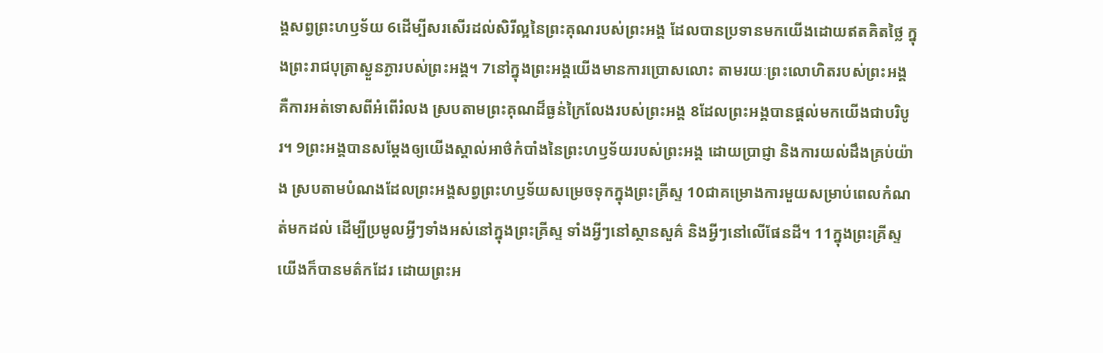ង្គសព្វព្រះហឫទ័យ 6ដើម្បីសរសើរដល់សិរីល្អនៃព្រះគុណរបស់ព្រះអង្គ ដែលបានប្រទានមកយើងដោយឥតគិតថ្លៃ ក្នុងព្រះរាជបុត្រាស្ងួនភ្ងារបស់ព្រះអង្គ។ 7នៅក្នុងព្រះអង្គយើងមានការប្រោសលោះ តាមរយៈព្រះលោហិតរបស់ព្រះអង្គ គឺការអត់ទោសពីអំពើរំលង ស្របតាមព្រះគុណដ៏ធ្ងន់ក្រៃលែងរបស់ព្រះអង្គ 8ដែលព្រះអង្គបានផ្តល់មកយើងជាបរិបូរ។ 9ព្រះអង្គបានសម្ដែងឲ្យយើងស្គាល់អាថ៌កំបាំងនៃព្រះហឫទ័យរបស់ព្រះអង្គ ដោយប្រាជ្ញា និងការយល់ដឹងគ្រប់យ៉ាង ស្របតាមបំណងដែលព្រះអង្គសព្វព្រះហឫទ័យសម្រេចទុកក្នុងព្រះគ្រីស្ទ 10ជាគម្រោងការមួយសម្រាប់ពេលកំណត់មកដល់ ដើម្បីប្រមូលអ្វីៗទាំងអស់នៅក្នុងព្រះគ្រីស្ទ ទាំងអ្វីៗនៅស្ថានសួគ៌ និងអ្វីៗនៅលើផែនដី។ 11ក្នុងព្រះគ្រីស្ទយើងក៏បានមត៌កដែរ ដោយព្រះអ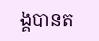ង្គបានត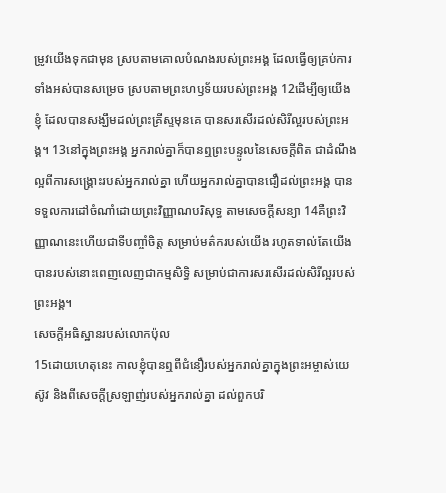ម្រូវយើងទុកជាមុន ស្របតាមគោលបំណងរបស់ព្រះអង្គ ដែលធ្វើឲ្យគ្រប់ការទាំងអស់បានសម្រេច ស្របតាមព្រះហឫទ័យរបស់ព្រះអង្គ 12ដើម្បីឲ្យយើងខ្ញុំ ដែលបានសង្ឃឹមដល់ព្រះគ្រីស្ទមុនគេ បានសរសើរដល់សិរីល្អរបស់ព្រះអង្គ។ 13នៅក្នុងព្រះអង្គ អ្នករាល់គ្នាក៏បានឮព្រះបន្ទូលនៃសេចក្តីពិត ជាដំណឹងល្អពីការសង្គ្រោះរបស់អ្នករាល់គ្នា ហើយអ្នករាល់គ្នាបានជឿដល់ព្រះអង្គ បានទទួលការដៅចំណាំដោយព្រះវិញ្ញាណបរិសុទ្ធ តាមសេចក្តីសន្យា 14គឺព្រះវិញ្ញាណនេះហើយជាទីបញ្ចាំចិត្ត សម្រាប់មត៌ករបស់យើង រហូតទាល់តែយើងបានរបស់នោះពេញលេញជាកម្មសិទ្ធិ សម្រាប់ជាការសរសើរដល់សិរីល្អរបស់ព្រះអង្គ។
សេចក្តីអធិស្ឋានរបស់លោកប៉ុល
15ដោយហេតុនេះ កាលខ្ញុំបានឮពីជំនឿរបស់អ្នករាល់គ្នាក្នុងព្រះអម្ចាស់យេស៊ូវ និងពីសេចក្តីស្រឡាញ់របស់អ្នករាល់គ្នា ដល់ពួកបរិ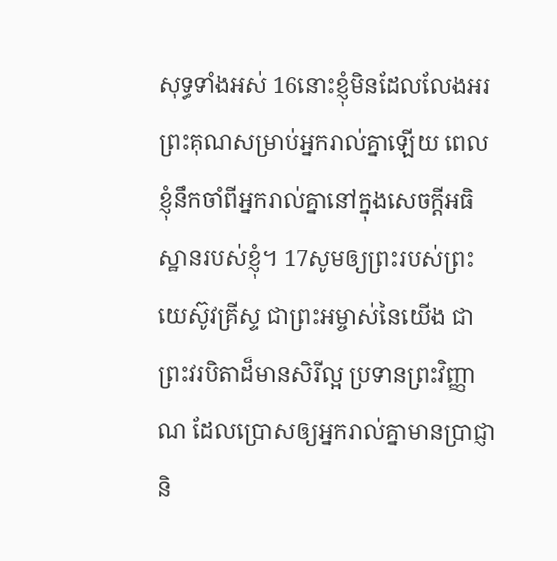សុទ្ធទាំងអស់ 16នោះខ្ញុំមិនដែលលែងអរព្រះគុណសម្រាប់អ្នករាល់គ្នាឡើយ ពេលខ្ញុំនឹកចាំពីអ្នករាល់គ្នានៅក្នុងសេចក្តីអធិស្ឋានរបស់ខ្ញុំ។ 17សូមឲ្យព្រះរបស់ព្រះយេស៊ូវគ្រីស្ទ ជាព្រះអម្ចាស់នៃយើង ជាព្រះវរបិតាដ៏មានសិរីល្អ ប្រទានព្រះវិញ្ញាណ ដែលប្រោសឲ្យអ្នករាល់គ្នាមានប្រាជ្ញា និ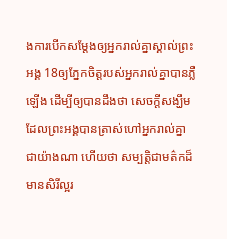ងការបើកសម្ដែងឲ្យអ្នករាល់គ្នាស្គាល់ព្រះអង្គ 18ឲ្យភ្នែកចិត្តរបស់អ្នករាល់គ្នាបានភ្លឺឡើង ដើម្បីឲ្យបានដឹងថា សេចក្ដីសង្ឃឹមដែលព្រះអង្គបានត្រាស់ហៅអ្នករាល់គ្នាជាយ៉ាងណា ហើយថា សម្បត្តិជាមត៌កដ៏មានសិរីល្អរ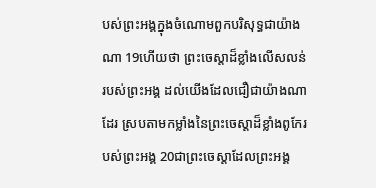បស់ព្រះអង្គក្នុងចំណោមពួកបរិសុទ្ធជាយ៉ាងណា 19ហើយថា ព្រះចេស្តាដ៏ខ្លាំងលើសលន់របស់ព្រះអង្គ ដល់យើងដែលជឿជាយ៉ាងណាដែរ ស្របតាមកម្លាំងនៃព្រះចេស្ដាដ៏ខ្លាំងពូកែរបស់ព្រះអង្គ 20ជាព្រះចេស្តាដែលព្រះអង្គ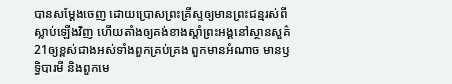បានសម្ដែងចេញ ដោយប្រោសព្រះគ្រីស្ទឲ្យមានព្រះជន្មរស់ពីស្លាប់ឡើងវិញ ហើយតាំងឲ្យគង់ខាងស្តាំព្រះអង្គនៅស្ថានសួគ៌ 21ឲ្យខ្ពស់ជាងអស់ទាំងពួកគ្រប់គ្រង ពួកមានអំណាច មានឫទ្ធិបារមី និងពួកមេ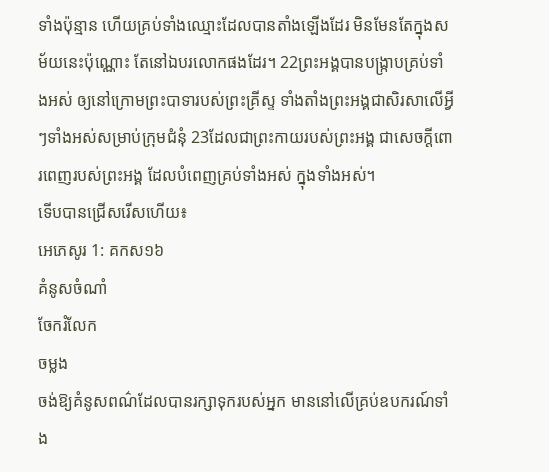ទាំងប៉ុន្មាន ហើយគ្រប់ទាំងឈ្មោះដែលបានតាំងឡើងដែរ មិនមែនតែក្នុងសម័យនេះប៉ុណ្ណោះ តែនៅឯបរលោកផងដែរ។ 22ព្រះអង្គបានបង្ក្រាបគ្រប់ទាំងអស់ ឲ្យនៅក្រោមព្រះបាទារបស់ព្រះគ្រីស្ទ ទាំងតាំងព្រះអង្គជាសិរសាលើអ្វីៗទាំងអស់សម្រាប់ក្រុមជំនុំ 23ដែលជាព្រះកាយរបស់ព្រះអង្គ ជាសេចក្តីពោរពេញរបស់ព្រះអង្គ ដែលបំពេញគ្រប់ទាំងអស់ ក្នុងទាំងអស់។
ទើបបានជ្រើសរើសហើយ៖
អេភេសូរ 1: គកស១៦
គំនូសចំណាំ
ចែករំលែក
ចម្លង
ចង់ឱ្យគំនូសពណ៌ដែលបានរក្សាទុករបស់អ្នក មាននៅលើគ្រប់ឧបករណ៍ទាំង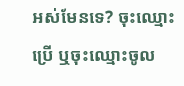អស់មែនទេ? ចុះឈ្មោះប្រើ ឬចុះឈ្មោះចូល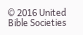© 2016 United Bible Societies